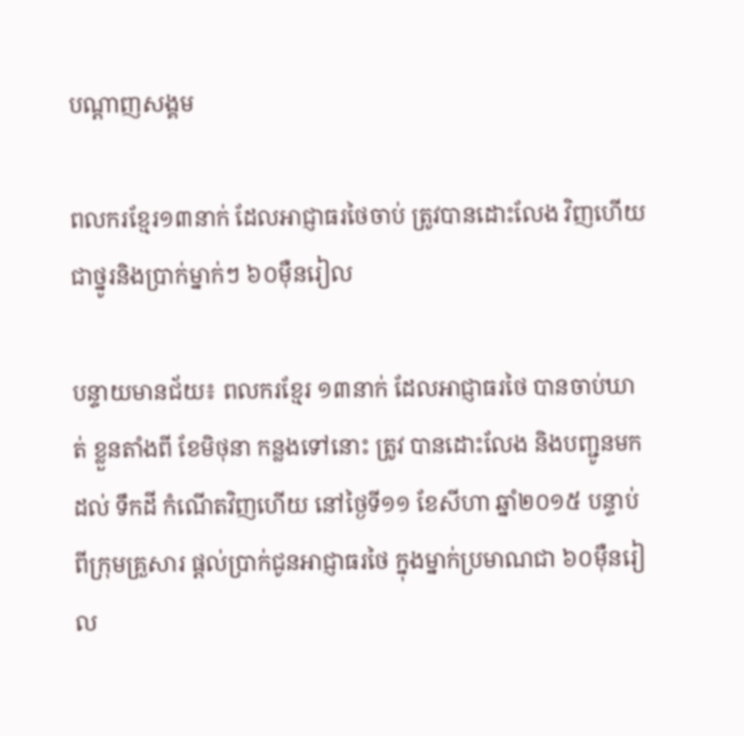បណ្តាញសង្គម

ពលករខ្មែរ១៣នាក់ ដែលអាជ្ញាធរថៃចាប់ ត្រូវបានដោះលែង វិញហើយ ជាថ្នូរនិងប្រាក់ម្នាក់ៗ ៦០ម៉ឺនរៀល

បន្ទាយមានជ័យ‌៖ ពលករខ្មែរ ១៣នាក់ ដែលអាជ្ញាធរថៃ បានចាប់ឃាត់ ខ្លួនតាំងពី ខែមិថុនា កន្លងទៅនោះ ត្រូវ បានដោះលែង និងបញ្ជូនមកដល់ ទឹកដី កំណើតវិញហើយ នៅថ្ងៃទី១១ ខែសីហា ឆ្នាំ២០១៥ បន្ទាប់ពីក្រុមគ្រួសារ ផ្តល់ប្រាក់ជូនអាជ្ញាធរថៃ ក្នុងម្នាក់ប្រមាណជា ៦០ម៉ឺនរៀល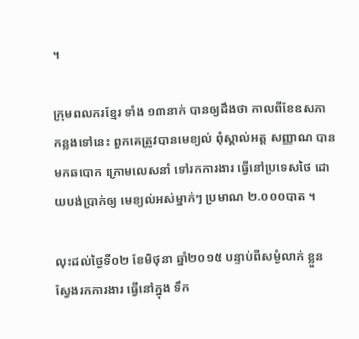។

ក្រុមពលករខ្មែរ ទាំង ១៣នាក់ បានឲ្យដឹងថា កាលពីខែឧសភា កន្លងទៅនេះ ពួកគេត្រូវបានមេខ្យល់ ពុំស្គាល់អត្ត សញ្ញាណ បានមកឆបោក ក្រោមលេសនាំ ទៅរកការងារ ធ្វើនៅប្រទេសថៃ ដោយបង់ប្រាក់ឲ្យ មេខ្យល់អស់ម្នាក់ៗ ប្រមាណ ២.០០០បាត ។

លុះដល់ថ្ងៃទី០២ ខែមិថុនា ឆ្នាំ២០១៥ បន្ទាប់ពីសម្ងំលាក់ ខ្លួនស្វែងរកការងារ ធ្វើនៅក្នុង ទឹក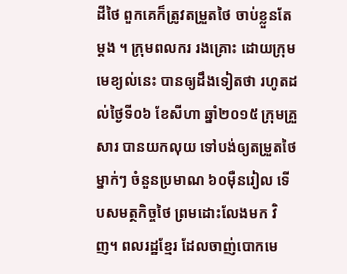ដីថៃ ពួកគេក៏ត្រូវតម្រួតថៃ ចាប់ខ្លួនតែម្ដង ។ ក្រុមពលករ រងគ្រោះ ដោយក្រុមមេខ្យល់នេះ បានឲ្យដឹងទៀតថា រហូតដល់ថ្ងៃទី០៦ ខែសីហា ឆ្នាំ២០១៥ ក្រុមគ្រួ សារ បានយកលុយ ទៅបង់ឲ្យតម្រួតថៃ ម្នាក់ៗ ចំនួនប្រមាណ ៦០ម៉ឺនរៀល ទើបសមត្ថកិច្ចថៃ ព្រមដោះលែងមក វិញ។ ពលរដ្ឋខ្មែរ ដែលចាញ់បោកមេ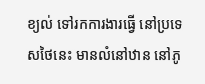ខ្យល់ ទៅរកការងារធ្វើ នៅប្រទេសថៃនេះ មានលំនៅឋាន នៅភូ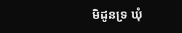មិដូនទ្រ ឃុំ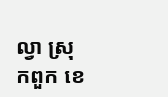ល្វា ស្រុកពួក ខេ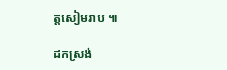ត្តសៀមរាប ៕

ដកស្រង់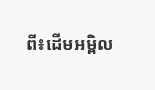ពី៖ដើមអម្ពិល